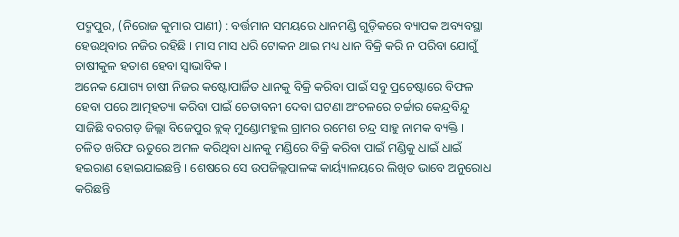ପଦ୍ମପୁର, (ନିରୋଜ କୁମାର ପାଣୀ) : ବର୍ତ୍ତମାନ ସମୟରେ ଧାନମଣ୍ଡି ଗୁଡ଼ିକରେ ବ୍ୟାପକ ଅବ୍ୟବସ୍ଥା ହେଉଥିବାର ନଜିର ରହିଛି । ମାସ ମାସ ଧରି ଟୋକନ ଥାଇ ମଧ୍ୟ ଧାନ ବିକ୍ରି କରି ନ ପରିବା ଯୋଗୁଁ ଚାଷୀକୁଳ ହତାଶ ହେବା ସ୍ବାଭାବିକ ।
ଅନେକ ଯୋଗ୍ୟ ଚାଷୀ ନିଜର କଷ୍ଟୋପାର୍ଜିତ ଧାନକୁ ବିକ୍ରି କରିବା ପାଇଁ ସବୁ ପ୍ରଚେଷ୍ଟାରେ ବିଫଳ ହେବା ପରେ ଆତ୍ମହତ୍ୟା କରିବା ପାଇଁ ଚେତାବନୀ ଦେବା ଘଟଣା ଅଂଚଳରେ ଚର୍ଚ୍ଚାର କେନ୍ଦ୍ରବିନ୍ଦୁ ସାଜିଛି ବରଗଡ଼ ଜିଲ୍ଲା ବିଜେପୁର ବ୍ଲକ୍ ମୁଣ୍ଡୋମହୁଲ ଗ୍ରାମର ରମେଶ ଚନ୍ଦ୍ର ସାହୁ ନାମକ ବ୍ୟକ୍ତି ।
ଚଳିତ ଖରିଫ ଋତୁରେ ଅମଳ କରିଥିବା ଧାନକୁ ମଣ୍ଡିରେ ବିକ୍ରି କରିବା ପାଇଁ ମଣ୍ଡିକୁ ଧାଇଁ ଧାଇଁ ହଇରାଣ ହୋଇଯାଇଛନ୍ତି । ଶେଷରେ ସେ ଉପଜିଲ୍ଲପାଳଙ୍କ କାର୍ୟ୍ୟାଳୟରେ ଲିଖିତ ଭାବେ ଅନୁରୋଧ କରିଛନ୍ତି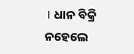। ଧାନ ବିକ୍ରି ନହେଲେ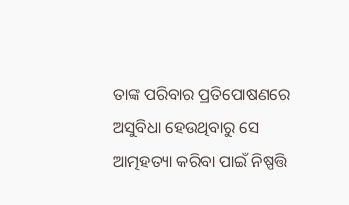ତାଙ୍କ ପରିବାର ପ୍ରତିପୋଷଣରେ ଅସୁବିଧା ହେଉଥିବାରୁ ସେ ଆତ୍ମହତ୍ୟା କରିବା ପାଇଁ ନିଷ୍ପତ୍ତି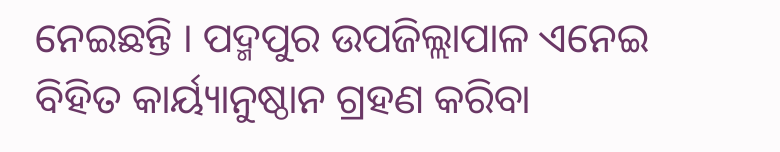ନେଇଛନ୍ତି । ପଦ୍ମପୁର ଉପଜିଲ୍ଲାପାଳ ଏନେଇ ବିହିତ କାର୍ୟ୍ୟାନୁଷ୍ଠାନ ଗ୍ରହଣ କରିବା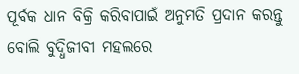ପୂର୍ବକ ଧାନ ବିକ୍ରି କରିବାପାଇଁ ଅନୁମତି ପ୍ରଦାନ କରନ୍ତୁ ବୋଲି ବୁଦ୍ଧିଜୀବୀ ମହଲରେ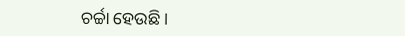ଚର୍ଚ୍ଚା ହେଉଛି ।